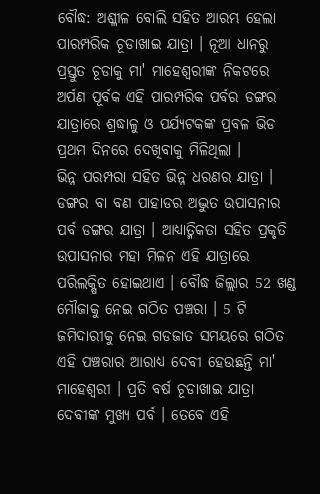ବୌଦ୍ଧ: ଅଶ୍ଳୀଳ ବୋଲି ସହିତ ଆରମ୍ଭ ହେଲା ପାରମ୍ପରିକ ଚୂଡାଖାଇ ଯାତ୍ରା । ନୂଆ ଧାନରୁ ପ୍ରସ୍ତୁତ ଚୂଡାକୁ ମା' ମାହେଶ୍ବରୀଙ୍କ ନିକଟରେ ଅର୍ପଣ ପୂର୍ବକ ଏହି ପାରମ୍ପରିକ ପର୍ବର ଡଙ୍ଗର ଯାତ୍ରାରେ ଶ୍ରଦ୍ଧାଳୁ ଓ ପର୍ଯ୍ୟଟକଙ୍କ ପ୍ରବଳ ଭିଡ ପ୍ରଥମ ଦିନରେ ଦେଖିବାକୁ ମିଳିଥିଲା ।
ଭିନ୍ନ ପରମ୍ପରା ସହିତ ଭିନ୍ନ ଧରଣର ଯାତ୍ରା । ଡଙ୍ଗର ବା ବଣ ପାହାଡର ଅଦ୍ଭୁତ ଉପାସନାର ପର୍ବ ଡଙ୍ଗର ଯାତ୍ରା । ଆଧ୍ୟାତ୍ମିକତା ସହିତ ପ୍ରକୃତି ଉପାସନାର ମହା ମିଳନ ଏହି ଯାତ୍ରାରେ ପରିଲକ୍ଷିତ ହୋଇଥାଏ । ବୌଦ୍ଧ ଜିଲ୍ଲାର 52 ଖଣ୍ଡ ମୌଜାକୁ ନେଇ ଗଠିତ ପଞ୍ଚରା । 5 ଟି ଜମିଦାରୀକୁ ନେଇ ଗଡଜାତ ସମୟରେ ଗଠିତ ଏହି ପଞ୍ଚରାର ଆରାଧ୍ୟ ଦେବୀ ହେଉଛନ୍ତି ମା' ମାହେଶ୍ବରୀ । ପ୍ରତି ବର୍ଷ ଚୂଡାଖାଇ ଯାତ୍ରା ଦେବୀଙ୍କ ମୁଖ୍ୟ ପର୍ବ । ତେବେ ଏହି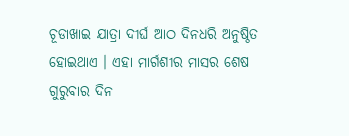ଚୂଡାଖାଇ ଯାତ୍ରା ଦୀର୍ଘ ଆଠ ଦିନଧରି ଅନୁଷ୍ଠିତ ହୋଇଥାଏ । ଏହା ମାର୍ଗଶୀର ମାସର ଶେଷ ଗୁରୁବାର ଦିନ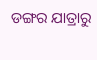ଡଙ୍ଗର ଯାତ୍ରାରୁ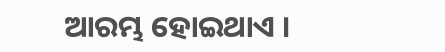ଆରମ୍ଭ ହୋଇଥାଏ ।